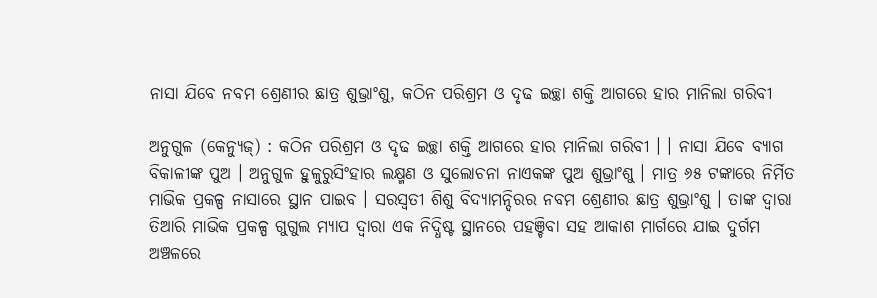ନାସା ଯିବେ ନବମ ଶ୍ରେଣୀର ଛାତ୍ର ଶୁଭ୍ରାଂଶୁ, କଠିନ ପରିଶ୍ରମ ଓ ଦୃଢ ଇଚ୍ଛା ଶକ୍ତି ଆଗରେ ହାର ମାନିଲା ଗରିବୀ

ଅନୁଗୁଳ (କେନ୍ଯୁଜ୍) : କଠିନ ପରିଶ୍ରମ ଓ ଦୃଢ ଇଚ୍ଛା ଶକ୍ତି ଆଗରେ ହାର ମାନିଲା ଗରିବୀ । । ନାସା ଯିବେ ବ୍ୟାଗ ବିକାଳୀଙ୍କ ପୁଅ । ଅନୁଗୁଳ ହୁଳୁରୁସିଂହାର ଲକ୍ଷ୍ମଣ ଓ ସୁଲୋଚନା ନାଏକଙ୍କ ପୁଅ ଶୁଭ୍ରାଂଶୁ । ମାତ୍ର ୬୫ ଟଙ୍କାରେ ନିର୍ମିତ ମାଭିକ ପ୍ରକଳ୍ପ ନାସାରେ ସ୍ଥାନ ପାଇବ । ସରସ୍ୱତୀ ଶିଶୁ ବିଦ୍ୟାମନ୍ଦିରର ନବମ ଶ୍ରେଣୀର ଛାତ୍ର ଶୁଭ୍ରାଂଶୁ । ତାଙ୍କ ଦ୍ୱାରା ତିଆରି ମାଭିକ ପ୍ରକଳ୍ପ ଗୁଗୁଲ ମ୍ୟାପ ଦ୍ୱାରା ଏକ ନିଦ୍ଧିଷ୍ଟ ସ୍ଥାନରେ ପହଞ୍ଚିବା ସହ ଆକାଶ ମାର୍ଗରେ ଯାଇ ଦୁର୍ଗମ ଅଞ୍ଚଳରେ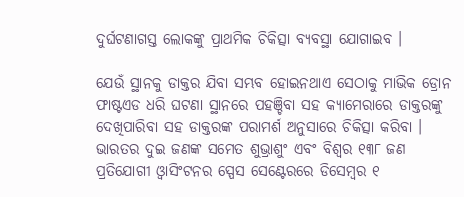ଦୁର୍ଘଟଣାଗସ୍ତ ଲୋକଙ୍କୁ ପ୍ରାଥମିକ ଚିକିତ୍ସା ବ୍ୟବସ୍ଥା ଯୋଗାଇବ ।

ଯେଉଁ ସ୍ଥାନକୁ ଡାକ୍ତର ଯିବା ସମ୍ଭବ ହୋଇନଥାଏ ସେଠାକୁ ମାଭିକ ଡ୍ରୋନ ଫାଷ୍ଟଏଡ ଧରି ଘଟଣା ସ୍ଥାନରେ ପହଞ୍ଚିବା ସହ କ୍ୟାମେରାରେ ଡାକ୍ତରଙ୍କୁ ଦେଖିପାରିବା ସହ ଡାକ୍ତରଙ୍କ ପରାମର୍ଶ ଅନୁସାରେ ଚିକିତ୍ସା କରିବା । ଭାରତର ଦୁଇ ଜଣଙ୍କ ସମେତ ଶୁଭ୍ରାଶୁଂ ଏବଂ ବିଶ୍ୱର ୧୩୮ ଜଣ ପ୍ରତିଯୋଗୀ ଓ୍ଵାସିଂଟନର ସ୍ପେସ ସେଣ୍ଟେରରେ ଡିସେମ୍ବର ୧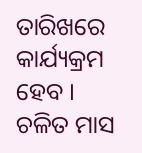ତାରିଖରେ କାର୍ଯ୍ୟକ୍ରମ ହେବ । ଚଳିତ ମାସ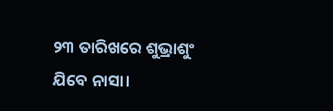୨୩ ତାରିଖରେ ଶୁଭ୍ରାଶୁଂ ଯିବେ ନାସା।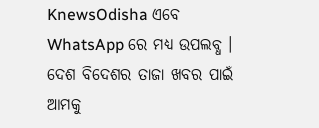KnewsOdisha ଏବେ WhatsApp ରେ ମଧ୍ୟ ଉପଲବ୍ଧ । ଦେଶ ବିଦେଶର ତାଜା ଖବର ପାଇଁ ଆମକୁ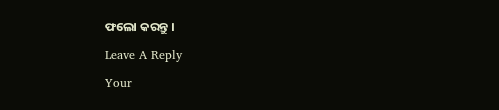ଫଲୋ କରନ୍ତୁ ।

Leave A Reply

Your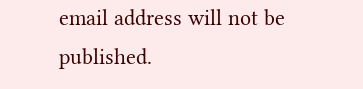email address will not be published.